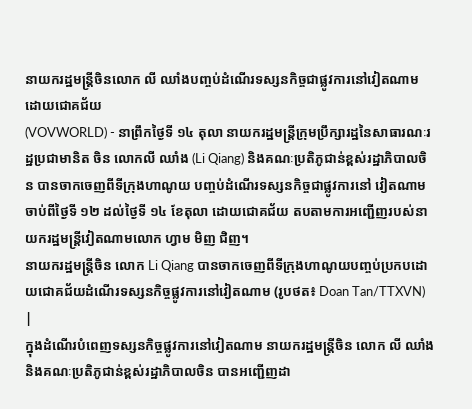នាយករដ្ឋមន្ត្រីចិនលោក លី ឈាំងបញ្ចប់ដំណើរទស្សនកិច្ចជាផ្លូវការនៅវៀតណាមដោយជោគជ័យ
(VOVWORLD) - នាព្រឹកថ្ងៃទី ១៤ តុលា នាយករដ្ឋមន្ត្រីក្រុមប្រឹក្សារដ្ឋនៃសាធារណៈរដ្ឋប្រជាមានិត ចិន លោកលី ឈាំង (Li Qiang) និងគណៈប្រតិភូជាន់ខ្ពស់រដ្ឋាភិបាលចិន បានចាកចេញពីទីក្រុងហាណូយ បញ្ចប់ដំណើរទស្សនកិច្ចជាផ្លូវការនៅ វៀតណាមចាប់ពីថ្ងៃទី ១២ ដល់ថ្ងៃទី ១៤ ខែតុលា ដោយជោគជ័យ តបតាមការអញ្ជើញរបស់នាយករដ្ឋមន្ត្រីវៀតណាមលោក ហ្វាម មិញ ជិញ។
នាយករដ្ឋមន្ត្រីចិន លោក Li Qiang បានចាកចេញពីទីក្រុងហាណូយបញ្ចប់ប្រកបដោយជោគជ័យដំណើរទស្សនកិច្ចផ្លូវការនៅវៀតណាម (រូបថត៖ Doan Tan/TTXVN) |
ក្នុងដំណើរបំពេញទស្សនកិច្ចផ្លូវការនៅវៀតណាម នាយករដ្ឋមន្ត្រីចិន លោក លី ឈាំងនិងគណៈប្រតិភូជាន់ខ្ពស់រដ្ឋាភិបាលចិន បានអញ្ជើញដា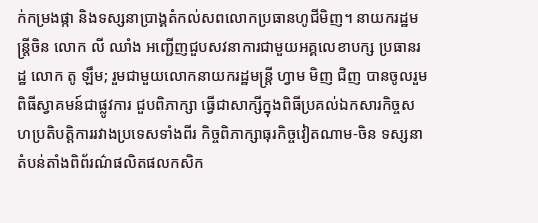ក់កម្រងផ្កា និងទស្សនាប្រាង្គតំកល់សពលោកប្រធានហូជីមិញ។ នាយករដ្ឋមន្ត្រីចិន លោក លី ឈាំង អញ្ជើញជួបសវនាការជាមួយអគ្គលេខាបក្ស ប្រធានរដ្ឋ លោក តូ ឡឹម; រួមជាមួយលោកនាយករដ្ឋមន្ត្រី ហ្វាម មិញ ជិញ បានចូលរួមពិធីស្វាគមន៍ជាផ្លូវការ ជួបពិភាក្សា ធ្វើជាសាក្សីក្នុងពិធីប្រគល់ឯកសារកិច្ចសហប្រតិបត្តិការរវាងប្រទេសទាំងពីរ កិច្ចពិភាក្សាធុរកិច្ចវៀតណាម-ចិន ទស្សនាតំបន់តាំងពិព័រណ៌ផលិតផលកសិក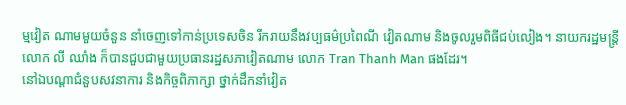ម្មវៀត ណាមមួយចំនួន នាំចេញទៅកាន់ប្រទេសចិន រីករាយនឹងវប្បធម៌ប្រពៃណី វៀតណាម និងចូលរួមពិធីជប់លៀង។ នាយករដ្ឋមន្ត្រី លោក លី ឈាំង ក៏បានជួបជាមួយប្រធានរដ្ឋសភាវៀតណាម លោក Tran Thanh Man ផងដែរ។
នៅឯបណ្តាជំនួបសវនាការ និងកិច្ចពិភាក្សា ថ្នាក់ដឹកនាំវៀត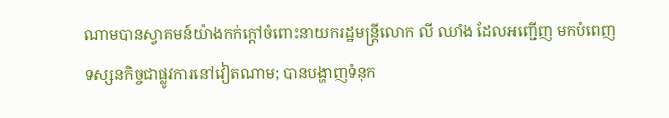ណាមបានស្វាគមន៍យ៉ាងកក់ក្តៅចំពោះនាយករដ្ឋមន្ត្រីលោក លី ឈាំង ដែលអញ្ជើញ មកបំពេញទស្សនកិច្ចជាផ្លូវការនៅវៀតណាម; បានបង្ហាញទំនុក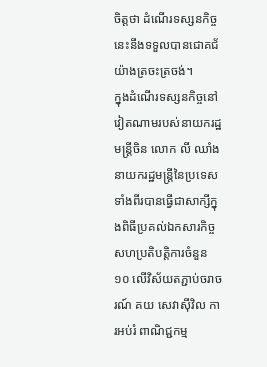ចិត្តថា ដំណើរទស្សនកិច្ចនេះនឹងទទួលបានជោគជ័យ៉ាងត្រចះត្រចង់។
ក្នុងដំណើរទស្សនកិច្ចនៅវៀតណាមរបស់នាយករដ្ឋមន្ត្រីចិន លោក លី ឈាំង នាយករដ្ឋមន្ត្រីនៃប្រទេសទាំងពីរបានធ្វើជាសាក្សីក្នុងពិធីប្រគល់ឯកសារកិច្ចសហប្រតិបត្តិការចំនួន ១០ លើវិស័យតភ្ជាប់ចរាចរណ៍ គយ សេវាស៊ីវិល ការអប់រំ ពាណិជ្ជកម្ម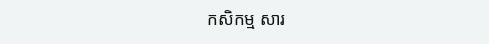កសិកម្ម សារ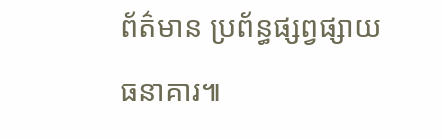ព័ត៌មាន ប្រព័ន្ធផ្សព្វផ្សាយ ធនាគារ៕